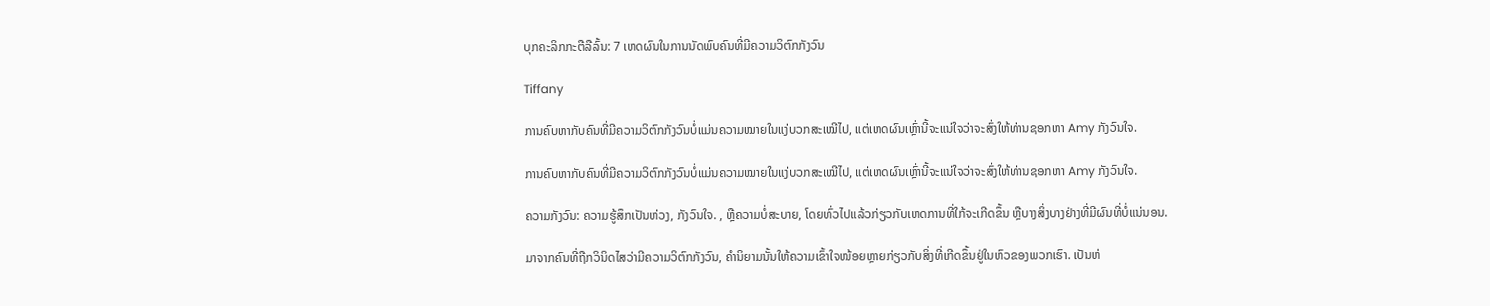ບຸກຄະລິກກະຕືລືລົ້ນ: 7 ເຫດຜົນໃນການນັດພົບຄົນທີ່ມີຄວາມວິຕົກກັງວົນ

Tiffany

ການຄົບຫາກັບຄົນທີ່ມີຄວາມວິຕົກກັງວົນບໍ່ແມ່ນຄວາມໝາຍໃນແງ່ບວກສະເໝີໄປ, ແຕ່ເຫດຜົນເຫຼົ່ານີ້ຈະແນ່ໃຈວ່າຈະສົ່ງໃຫ້ທ່ານຊອກຫາ Amy ກັງວົນໃຈ.

ການຄົບຫາກັບຄົນທີ່ມີຄວາມວິຕົກກັງວົນບໍ່ແມ່ນຄວາມໝາຍໃນແງ່ບວກສະເໝີໄປ, ແຕ່ເຫດຜົນເຫຼົ່ານີ້ຈະແນ່ໃຈວ່າຈະສົ່ງໃຫ້ທ່ານຊອກຫາ Amy ກັງວົນໃຈ.

ຄວາມກັງວົນ: ຄວາມຮູ້ສຶກເປັນຫ່ວງ, ກັງວົນໃຈ. , ຫຼືຄວາມບໍ່ສະບາຍ, ໂດຍທົ່ວໄປແລ້ວກ່ຽວກັບເຫດການທີ່ໃກ້ຈະເກີດຂຶ້ນ ຫຼືບາງສິ່ງບາງຢ່າງທີ່ມີຜົນທີ່ບໍ່ແນ່ນອນ.

ມາຈາກຄົນທີ່ຖືກວິນິດໄສວ່າມີຄວາມວິຕົກກັງວົນ, ຄໍານິຍາມນັ້ນໃຫ້ຄວາມເຂົ້າໃຈໜ້ອຍຫຼາຍກ່ຽວກັບສິ່ງທີ່ເກີດຂຶ້ນຢູ່ໃນຫົວຂອງພວກເຮົາ. ເປັນຫ່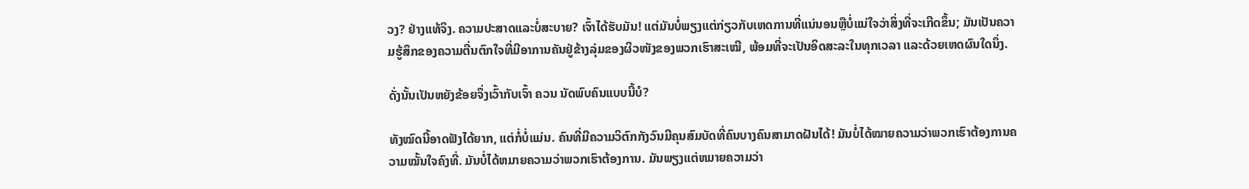ວງ? ຢ່າງແທ້ຈິງ. ຄວາມປະສາດແລະບໍ່ສະບາຍ? ເຈົ້າໄດ້ຮັບມັນ! ແຕ່ມັນບໍ່ພຽງແຕ່ກ່ຽວກັບເຫດການທີ່ແນ່ນອນຫຼືບໍ່ແນ່ໃຈວ່າສິ່ງທີ່ຈະເກີດຂຶ້ນ; ມັນເປັນຄວາມຮູ້ສຶກຂອງຄວາມຕື່ນຕົກໃຈທີ່ມີອາການຄັນຢູ່ຂ້າງລຸ່ມຂອງຜິວໜັງຂອງພວກເຮົາສະເໝີ, ພ້ອມທີ່ຈະເປັນອິດສະລະໃນທຸກເວລາ ແລະດ້ວຍເຫດຜົນໃດນຶ່ງ.

ດັ່ງນັ້ນເປັນຫຍັງຂ້ອຍຈຶ່ງເວົ້າກັບເຈົ້າ ຄວນ ນັດພົບຄົນແບບນີ້ບໍ?

ທັງໝົດນີ້ອາດຟັງໄດ້ຍາກ, ແຕ່ກໍ່ບໍ່ແມ່ນ. ຄົນທີ່ມີຄວາມວິຕົກກັງວົນມີຄຸນສົມບັດທີ່ຄົນບາງຄົນສາມາດຝັນໄດ້! ມັນບໍ່ໄດ້ໝາຍຄວາມວ່າພວກເຮົາຕ້ອງການຄວາມໝັ້ນໃຈຄົງທີ່. ມັນບໍ່ໄດ້ຫມາຍຄວາມວ່າພວກເຮົາຕ້ອງການ. ມັນພຽງແຕ່ຫມາຍຄວາມວ່າ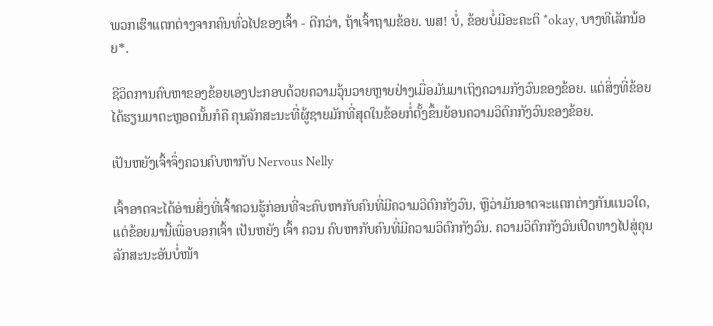ພວກເຮົາແຕກຕ່າງຈາກຄົນທົ່ວໄປຂອງເຈົ້າ - ດີກວ່າ, ຖ້າເຈົ້າຖາມຂ້ອຍ. ພສ! ບໍ່, ຂ້ອຍບໍ່ມີອະຄະຕິ *okay, ບາງທີເລັກນ້ອຍ*.

ຊີວິດການຄົບຫາຂອງຂ້ອຍເອງປະກອບດ້ວຍຄວາມວຸ້ນວາຍຫຼາຍຢ່າງເມື່ອມັນມາເຖິງຄວາມກັງວົນຂອງຂ້ອຍ. ແຕ່ສິ່ງທີ່ຂ້ອຍໄດ້ຮຽນມາຕະຫຼອດນັ້ນກໍຄື ຄຸນລັກສະນະທີ່ຜູ້ຊາຍມັກທີ່ສຸດໃນຂ້ອຍກໍ່ຕັ້ງຂຶ້ນຍ້ອນຄວາມວິຕົກກັງວົນຂອງຂ້ອຍ.

ເປັນຫຍັງເຈົ້າຈຶ່ງຄວນຄົບຫາກັບ Nervous Nelly

ເຈົ້າອາດຈະໄດ້ອ່ານສິ່ງທີ່ເຈົ້າຄວນຮູ້ກ່ອນທີ່ຈະຄົບຫາກັບຄົນທີ່ມີຄວາມວິຕົກກັງວົນ, ຫຼືວ່າມັນອາດຈະແຕກຕ່າງກັນແນວໃດ, ແຕ່ຂ້ອຍມານີ້ເພື່ອບອກເຈົ້າ ເປັນຫຍັງ ເຈົ້າ ຄວນ ຄົບຫາກັບຄົນທີ່ມີຄວາມວິຕົກກັງວົນ. ຄວາມວິຕົກກັງວົນເປີດທາງໄປສູ່ຄຸນລັກສະນະອັນບໍ່ໜ້າ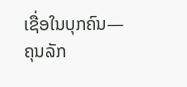ເຊື່ອໃນບຸກຄົນ—ຄຸນລັກ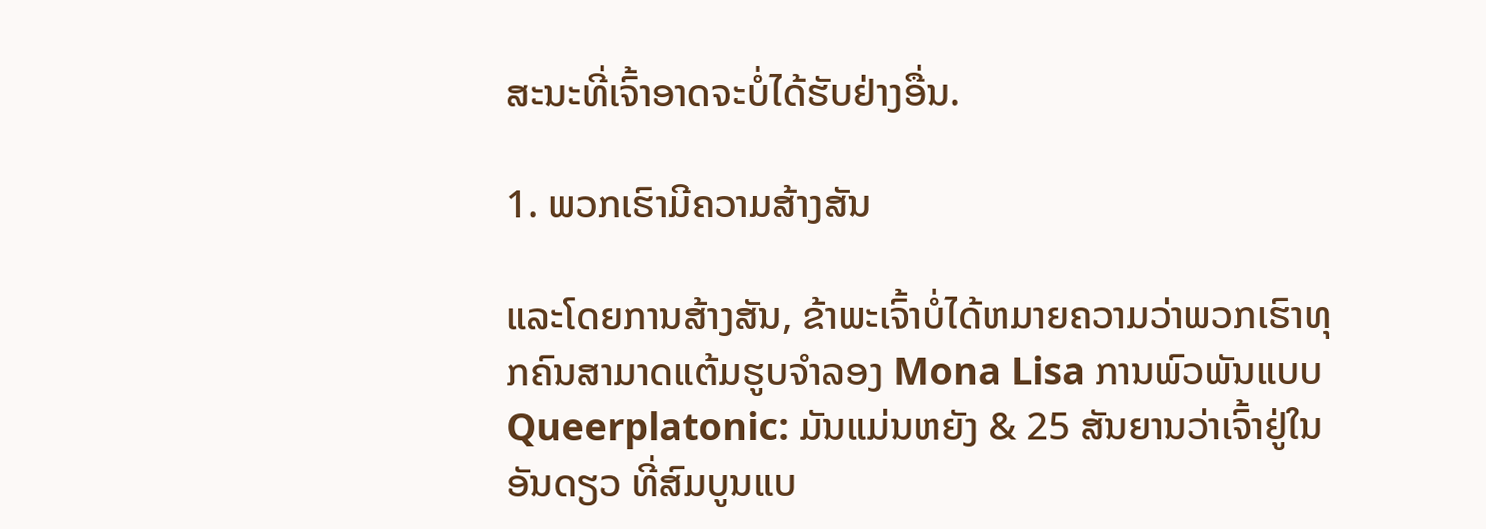ສະນະທີ່ເຈົ້າອາດຈະບໍ່ໄດ້ຮັບຢ່າງອື່ນ.

1. ພວກເຮົາມີຄວາມສ້າງສັນ

ແລະໂດຍການສ້າງສັນ, ຂ້າພະເຈົ້າບໍ່ໄດ້ຫມາຍຄວາມວ່າພວກເຮົາທຸກຄົນສາມາດແຕ້ມຮູບຈໍາລອງ Mona Lisa ການພົວພັນແບບ Queerplatonic: ມັນແມ່ນຫຍັງ & 25 ສັນຍານວ່າເຈົ້າຢູ່ໃນອັນດຽວ ທີ່ສົມບູນແບ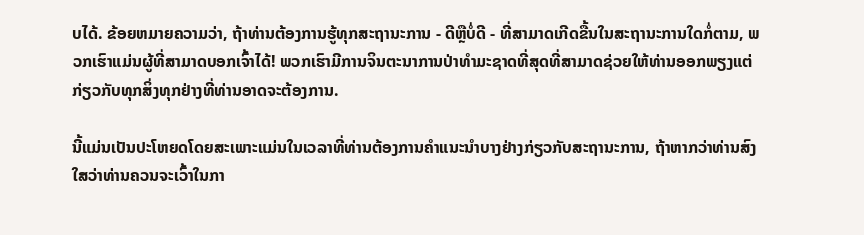ບໄດ້. ຂ້ອຍຫມາຍຄວາມວ່າ, ຖ້າທ່ານຕ້ອງການຮູ້ທຸກສະຖານະການ - ດີຫຼືບໍ່ດີ - ທີ່ສາມາດເກີດຂື້ນໃນສະຖານະການໃດກໍ່ຕາມ, ພວກເຮົາແມ່ນຜູ້ທີ່ສາມາດບອກເຈົ້າໄດ້! ພວກເຮົາມີການຈິນຕະນາການປ່າທໍາມະຊາດທີ່ສຸດທີ່ສາມາດຊ່ວຍໃຫ້ທ່ານອອກພຽງແຕ່ກ່ຽວກັບທຸກສິ່ງທຸກຢ່າງທີ່ທ່ານອາດຈະຕ້ອງການ.

ນີ້ແມ່ນເປັນປະໂຫຍດໂດຍສະເພາະແມ່ນໃນເວລາທີ່ທ່ານຕ້ອງການຄໍາແນະນໍາບາງຢ່າງກ່ຽວກັບສະຖານະການ, ຖ້າຫາກວ່າທ່ານສົງໃສວ່າທ່ານຄວນຈະເວົ້າໃນກາ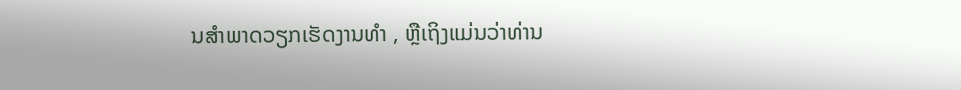ນສໍາພາດວຽກເຮັດງານທໍາ , ຫຼືເຖິງແມ່ນວ່າທ່ານ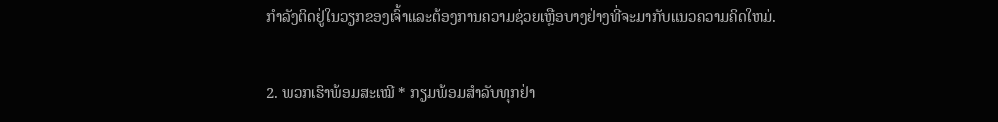ກໍາລັງຕິດຢູ່ໃນວຽກຂອງເຈົ້າແລະຕ້ອງການຄວາມຊ່ວຍເຫຼືອບາງຢ່າງທີ່ຈະມາກັບແນວຄວາມຄິດໃຫມ່.

2. ພວກເຮົາພ້ອມສະເໝີ * ກຽມພ້ອມສຳລັບທຸກຢ່າ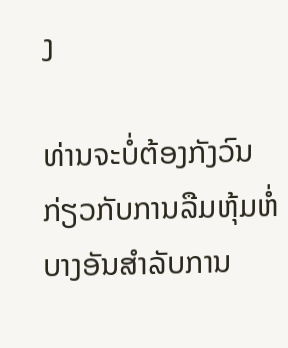ງ

ທ່ານຈະບໍ່ຕ້ອງກັງວົນກ່ຽວກັບການລືມຫຸ້ມຫໍ່ບາງອັນສໍາລັບການ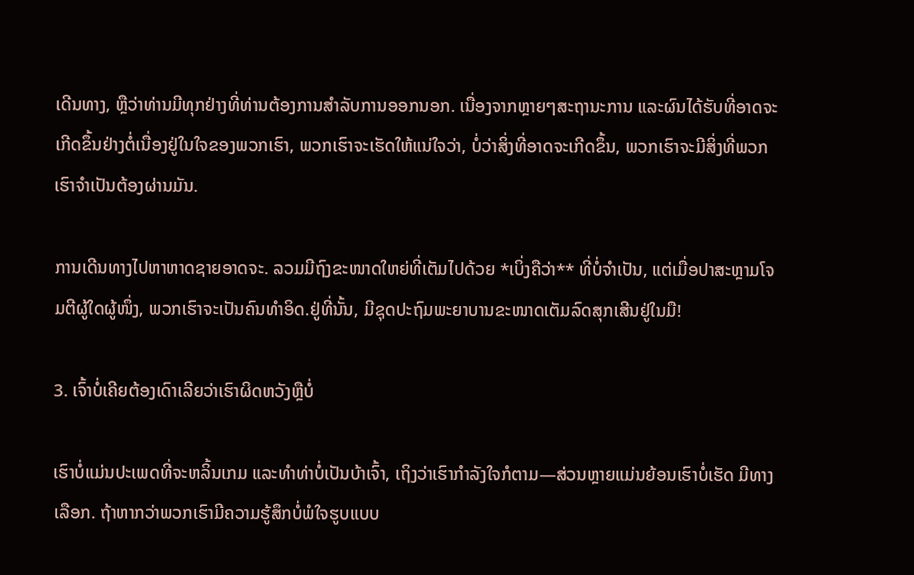ເດີນທາງ, ຫຼືວ່າທ່ານມີທຸກຢ່າງທີ່ທ່ານຕ້ອງການສໍາລັບການອອກນອກ. ເນື່ອງຈາກຫຼາຍໆສະຖານະການ ແລະຜົນໄດ້ຮັບທີ່ອາດຈະເກີດຂຶ້ນຢ່າງຕໍ່ເນື່ອງຢູ່ໃນໃຈຂອງພວກເຮົາ, ພວກເຮົາຈະເຮັດໃຫ້ແນ່ໃຈວ່າ, ບໍ່ວ່າສິ່ງທີ່ອາດຈະເກີດຂຶ້ນ, ພວກເຮົາຈະມີສິ່ງທີ່ພວກເຮົາຈໍາເປັນຕ້ອງຜ່ານມັນ.

ການເດີນທາງໄປຫາຫາດຊາຍອາດຈະ. ລວມມີຖົງຂະໜາດໃຫຍ່ທີ່ເຕັມໄປດ້ວຍ *ເບິ່ງຄືວ່າ** ທີ່ບໍ່ຈຳເປັນ, ແຕ່ເມື່ອປາສະຫຼາມໂຈມຕີຜູ້ໃດຜູ້ໜຶ່ງ, ພວກເຮົາຈະເປັນຄົນທຳອິດ.ຢູ່ທີ່ນັ້ນ, ມີຊຸດປະຖົມພະຍາບານຂະໜາດເຕັມລົດສຸກເສີນຢູ່ໃນມື!

3. ເຈົ້າບໍ່ເຄີຍຕ້ອງເດົາເລີຍວ່າເຮົາຜິດຫວັງຫຼືບໍ່

ເຮົາບໍ່ແມ່ນປະເພດທີ່ຈະຫລິ້ນເກມ ແລະທຳທ່າບໍ່ເປັນບ້າເຈົ້າ, ເຖິງວ່າເຮົາກຳລັງໃຈກໍຕາມ—ສ່ວນຫຼາຍແມ່ນຍ້ອນເຮົາບໍ່ເຮັດ ມີທາງເລືອກ. ຖ້າຫາກວ່າພວກເຮົາມີຄວາມຮູ້ສຶກບໍ່ພໍໃຈຮູບແບບ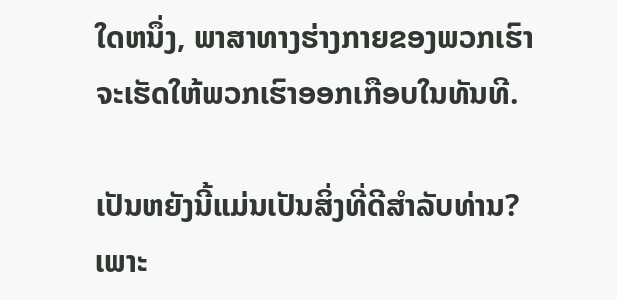ໃດຫນຶ່ງ, ພາສາທາງຮ່າງກາຍຂອງພວກເຮົາຈະເຮັດໃຫ້ພວກເຮົາອອກເກືອບໃນທັນທີ.

ເປັນຫຍັງນີ້ແມ່ນເປັນສິ່ງທີ່ດີສໍາລັບທ່ານ? ເພາະ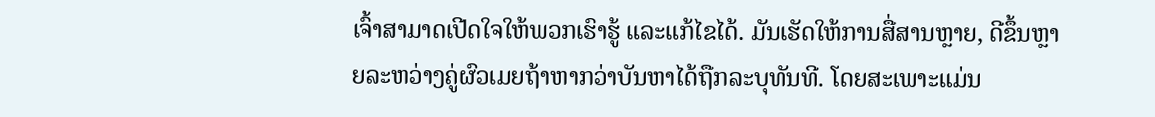ເຈົ້າສາມາດເປີດໃຈໃຫ້ພວກເຮົາຮູ້ ແລະແກ້ໄຂໄດ້. ມັນເຮັດໃຫ້ການສື່ສານຫຼາຍ, ດີຂຶ້ນຫຼາຍລະຫວ່າງຄູ່ຜົວເມຍຖ້າຫາກວ່າບັນຫາໄດ້ຖືກລະບຸທັນທີ. ໂດຍສະເພາະແມ່ນ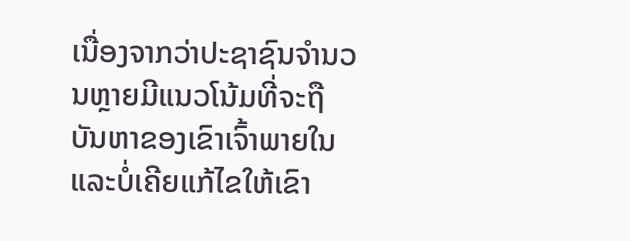ເນື່ອງຈາກວ່າປະຊາຊົນຈໍານວນຫຼາຍມີແນວໂນ້ມທີ່ຈະຖືບັນຫາຂອງເຂົາເຈົ້າພາຍໃນແລະບໍ່ເຄີຍແກ້ໄຂໃຫ້ເຂົາ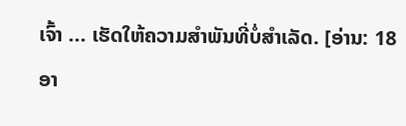ເຈົ້າ ... ເຮັດໃຫ້ຄວາມສໍາພັນທີ່ບໍ່ສໍາເລັດ. [ອ່ານ: 18 ອາ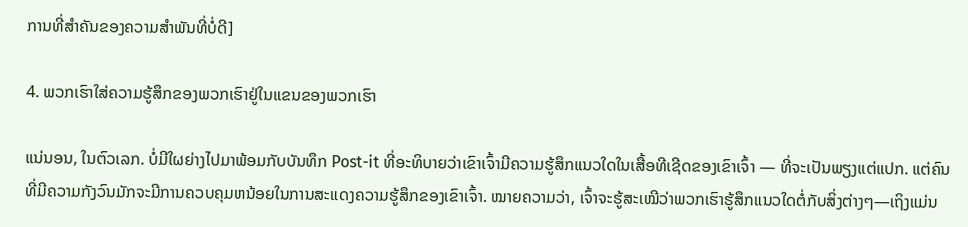ການທີ່ສໍາຄັນຂອງຄວາມສໍາພັນທີ່ບໍ່ດີ]

4. ພວກເຮົາໃສ່ຄວາມຮູ້ສຶກຂອງພວກເຮົາຢູ່ໃນແຂນຂອງພວກເຮົາ

ແນ່ນອນ, ໃນຕົວເລກ. ບໍ່ມີໃຜຍ່າງໄປມາພ້ອມກັບບັນທຶກ Post-it ທີ່ອະທິບາຍວ່າເຂົາເຈົ້າມີຄວາມຮູ້ສຶກແນວໃດໃນເສື້ອທີເຊີດຂອງເຂົາເຈົ້າ — ທີ່ຈະເປັນພຽງແຕ່ແປກ. ແຕ່ຄົນທີ່ມີຄວາມກັງວົນມັກຈະມີການຄວບຄຸມຫນ້ອຍໃນການສະແດງຄວາມຮູ້ສຶກຂອງເຂົາເຈົ້າ. ໝາຍຄວາມວ່າ, ເຈົ້າຈະຮູ້ສະເໝີວ່າພວກເຮົາຮູ້ສຶກແນວໃດຕໍ່ກັບສິ່ງຕ່າງໆ—ເຖິງແມ່ນ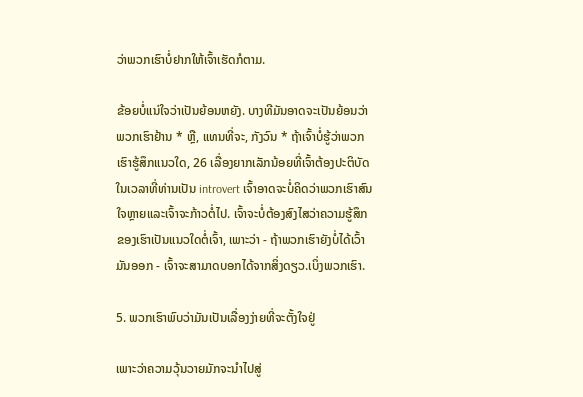ວ່າພວກເຮົາບໍ່ຢາກໃຫ້ເຈົ້າເຮັດກໍຕາມ.

ຂ້ອຍບໍ່ແນ່ໃຈວ່າເປັນຍ້ອນຫຍັງ. ບາງທີມັນອາດຈະເປັນຍ້ອນວ່າພວກເຮົາຢ້ານ * ຫຼື, ແທນທີ່ຈະ, ກັງວົນ * ຖ້າເຈົ້າບໍ່ຮູ້ວ່າພວກເຮົາຮູ້ສຶກແນວໃດ, 26 ເລື່ອງຍາກເລັກນ້ອຍທີ່ເຈົ້າຕ້ອງປະຕິບັດໃນເວລາທີ່ທ່ານເປັນ introvert ເຈົ້າອາດຈະບໍ່ຄິດວ່າພວກເຮົາສົນໃຈຫຼາຍແລະເຈົ້າຈະກ້າວຕໍ່ໄປ. ເຈົ້າຈະບໍ່ຕ້ອງສົງໄສວ່າຄວາມຮູ້ສຶກຂອງເຮົາເປັນແນວໃດຕໍ່ເຈົ້າ, ເພາະວ່າ - ຖ້າພວກເຮົາຍັງບໍ່ໄດ້ເວົ້າມັນອອກ - ເຈົ້າຈະສາມາດບອກໄດ້ຈາກສິ່ງດຽວ.ເບິ່ງພວກເຮົາ.

5. ພວກເຮົາພົບວ່າມັນເປັນເລື່ອງງ່າຍທີ່ຈະຕັ້ງໃຈຢູ່

ເພາະວ່າຄວາມວຸ້ນວາຍມັກຈະນຳໄປສູ່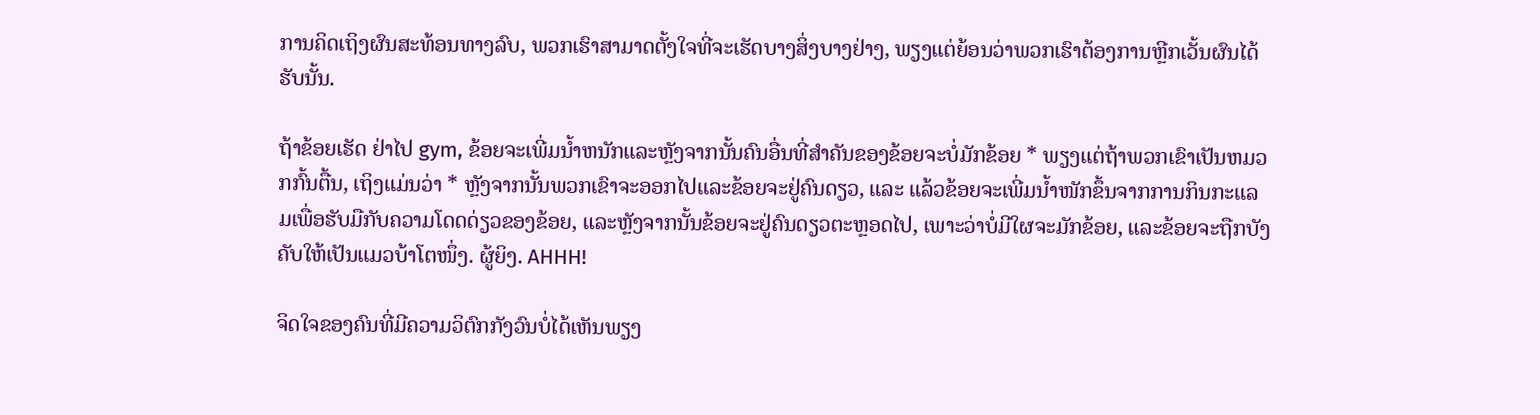ການຄິດເຖິງຜົນສະທ້ອນທາງລົບ, ພວກເຮົາສາມາດຕັ້ງໃຈທີ່ຈະເຮັດບາງສິ່ງບາງຢ່າງ, ພຽງແຕ່ຍ້ອນວ່າພວກເຮົາຕ້ອງການຫຼີກເວັ້ນຜົນໄດ້ຮັບນັ້ນ.

ຖ້າຂ້ອຍເຮັດ ຢ່າໄປ gym, ຂ້ອຍຈະເພີ່ມນ້ຳຫນັກແລະຫຼັງຈາກນັ້ນຄົນອື່ນທີ່ສໍາຄັນຂອງຂ້ອຍຈະບໍ່ມັກຂ້ອຍ * ພຽງແຕ່ຖ້າພວກເຂົາເປັນຫມວກກົ້ນຕື້ນ, ເຖິງແມ່ນວ່າ * ຫຼັງຈາກນັ້ນພວກເຂົາຈະອອກໄປແລະຂ້ອຍຈະຢູ່ຄົນດຽວ, ແລະ ແລ້ວຂ້ອຍຈະເພີ່ມນໍ້າໜັກຂຶ້ນຈາກການກິນກະແລມເພື່ອຮັບມືກັບຄວາມໂດດດ່ຽວຂອງຂ້ອຍ, ແລະຫຼັງຈາກນັ້ນຂ້ອຍຈະຢູ່ຄົນດຽວຕະຫຼອດໄປ, ເພາະວ່າບໍ່ມີໃຜຈະມັກຂ້ອຍ, ແລະຂ້ອຍຈະຖືກບັງຄັບໃຫ້ເປັນແມວບ້າໂຕໜຶ່ງ. ຜູ້ຍິງ. AHHH!

ຈິດໃຈຂອງຄົນທີ່ມີຄວາມວິຕົກກັງວົນບໍ່ໄດ້ເຫັນພຽງ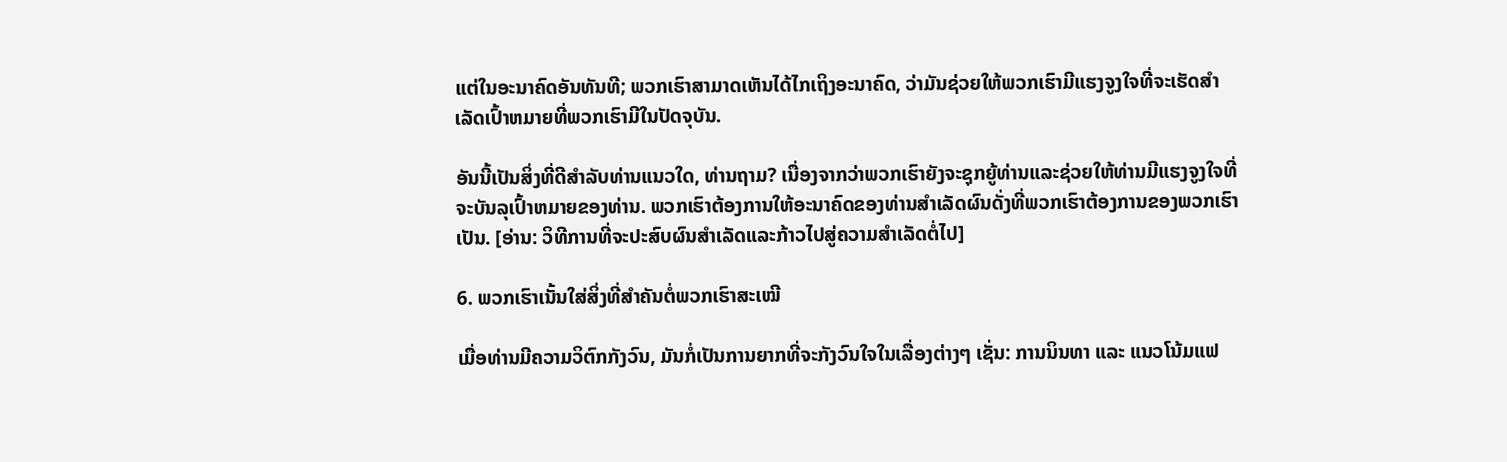ແຕ່ໃນອະນາຄົດອັນທັນທີ; ພວກເຮົາສາມາດເຫັນໄດ້ໄກເຖິງອະນາຄົດ, ວ່າມັນຊ່ວຍໃຫ້ພວກເຮົາມີແຮງຈູງໃຈທີ່ຈະເຮັດສໍາເລັດເປົ້າຫມາຍທີ່ພວກເຮົາມີໃນປັດຈຸບັນ.

ອັນນີ້ເປັນສິ່ງທີ່ດີສໍາລັບທ່ານແນວໃດ, ທ່ານຖາມ? ເນື່ອງຈາກວ່າພວກເຮົາຍັງຈະຊຸກຍູ້ທ່ານແລະຊ່ວຍໃຫ້ທ່ານມີແຮງຈູງໃຈທີ່ຈະບັນລຸເປົ້າຫມາຍຂອງທ່ານ. ພວກເຮົາຕ້ອງການໃຫ້ອະນາຄົດຂອງທ່ານສໍາເລັດຜົນດັ່ງທີ່ພວກເຮົາຕ້ອງການຂອງພວກເຮົາເປັນ. [ອ່ານ: ວິທີການທີ່ຈະປະສົບຜົນສໍາເລັດແລະກ້າວໄປສູ່ຄວາມສໍາເລັດຕໍ່ໄປ]

6. ພວກເຮົາເນັ້ນໃສ່ສິ່ງທີ່ສຳຄັນຕໍ່ພວກເຮົາສະເໝີ

ເມື່ອທ່ານມີຄວາມວິຕົກກັງວົນ, ມັນກໍ່ເປັນການຍາກທີ່ຈະກັງວົນໃຈໃນເລື່ອງຕ່າງໆ ເຊັ່ນ: ການນິນທາ ແລະ ແນວໂນ້ມແຟ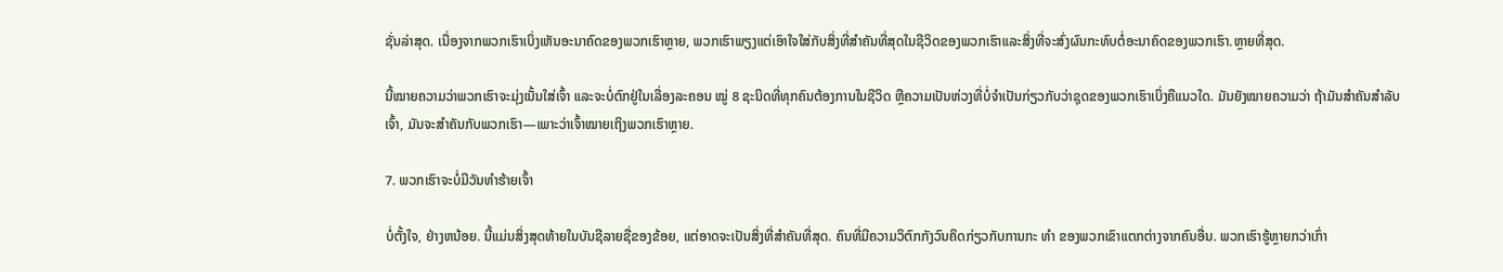ຊັ່ນລ່າສຸດ. ເນື່ອງຈາກພວກເຮົາເບິ່ງເຫັນອະນາຄົດຂອງພວກເຮົາຫຼາຍ, ພວກເຮົາພຽງແຕ່ເອົາໃຈໃສ່ກັບສິ່ງທີ່ສໍາຄັນທີ່ສຸດໃນຊີວິດຂອງພວກເຮົາແລະສິ່ງທີ່ຈະສົ່ງຜົນກະທົບຕໍ່ອະນາຄົດຂອງພວກເຮົາ.ຫຼາຍທີ່ສຸດ.

ນີ້ໝາຍຄວາມວ່າພວກເຮົາຈະມຸ່ງເນັ້ນໃສ່ເຈົ້າ ແລະຈະບໍ່ຕົກຢູ່ໃນເລື່ອງລະຄອນ ໝູ່ 8 ຊະນິດທີ່ທຸກຄົນຕ້ອງການໃນຊີວິດ ຫຼືຄວາມເປັນຫ່ວງທີ່ບໍ່ຈໍາເປັນກ່ຽວກັບວ່າຊຸດຂອງພວກເຮົາເບິ່ງຄືແນວໃດ. ມັນຍັງໝາຍຄວາມວ່າ ຖ້າມັນສຳຄັນສຳລັບເຈົ້າ, ມັນຈະສຳຄັນກັບພວກເຮົາ—ເພາະວ່າເຈົ້າໝາຍເຖິງພວກເຮົາຫຼາຍ.

7. ພວກເຮົາຈະບໍ່ມີວັນທໍາຮ້າຍເຈົ້າ

ບໍ່ຕັ້ງໃຈ, ຢ່າງຫນ້ອຍ. ນີ້ແມ່ນສິ່ງສຸດທ້າຍໃນບັນຊີລາຍຊື່ຂອງຂ້ອຍ, ແຕ່ອາດຈະເປັນສິ່ງທີ່ສໍາຄັນທີ່ສຸດ. ຄົນທີ່ມີຄວາມວິຕົກກັງວົນຄິດກ່ຽວກັບການກະ ທຳ ຂອງພວກເຂົາແຕກຕ່າງຈາກຄົນອື່ນ. ພວກເຮົາຮູ້ຫຼາຍກວ່າເກົ່າ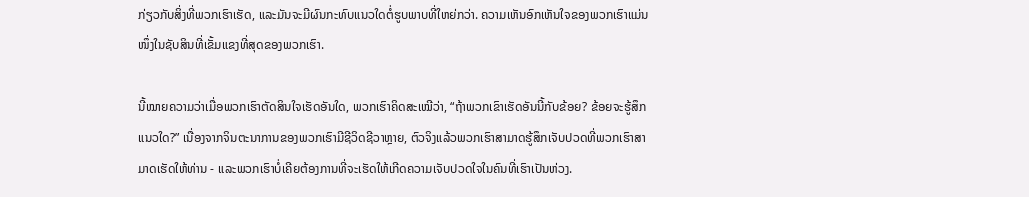ກ່ຽວກັບສິ່ງທີ່ພວກເຮົາເຮັດ, ແລະມັນຈະມີຜົນກະທົບແນວໃດຕໍ່ຮູບພາບທີ່ໃຫຍ່ກວ່າ. ຄວາມເຫັນອົກເຫັນໃຈຂອງພວກເຮົາແມ່ນໜຶ່ງໃນຊັບສິນທີ່ເຂັ້ມແຂງທີ່ສຸດຂອງພວກເຮົາ.

ນີ້ໝາຍຄວາມວ່າເມື່ອພວກເຮົາຕັດສິນໃຈເຮັດອັນໃດ, ພວກເຮົາຄິດສະເໝີວ່າ, “ຖ້າພວກເຂົາເຮັດອັນນີ້ກັບຂ້ອຍ? ຂ້ອຍຈະຮູ້ສຶກແນວໃດ?” ເນື່ອງຈາກຈິນຕະນາການຂອງພວກເຮົາມີຊີວິດຊີວາຫຼາຍ, ຕົວຈິງແລ້ວພວກເຮົາສາມາດຮູ້ສຶກເຈັບປວດທີ່ພວກເຮົາສາມາດເຮັດໃຫ້ທ່ານ - ແລະພວກເຮົາບໍ່ເຄີຍຕ້ອງການທີ່ຈະເຮັດໃຫ້ເກີດຄວາມເຈັບປວດໃຈໃນຄົນທີ່ເຮົາເປັນຫ່ວງ.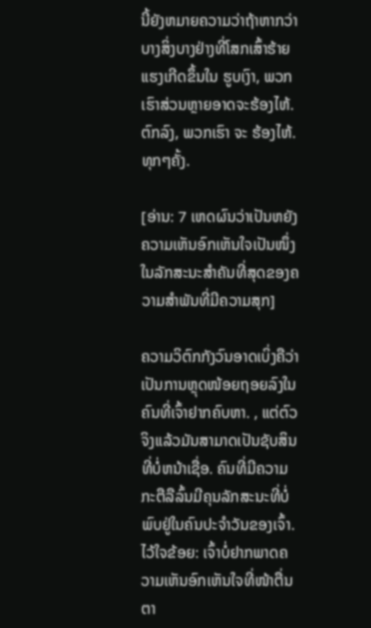ນີ້ຍັງຫມາຍຄວາມວ່າຖ້າຫາກວ່າບາງສິ່ງບາງຢ່າງທີ່ໂສກເສົ້າຮ້າຍແຮງເກີດຂຶ້ນໃນ ຮູບເງົາ, ພວກເຮົາສ່ວນຫຼາຍອາດຈະຮ້ອງໄຫ້. ຕົກລົງ, ພວກເຮົາ ຈະ ຮ້ອງໄຫ້. ທຸກໆຄັ້ງ.

[ອ່ານ: 7 ເຫດຜົນວ່າເປັນຫຍັງຄວາມເຫັນອົກເຫັນໃຈເປັນໜຶ່ງໃນລັກສະນະສຳຄັນທີ່ສຸດຂອງຄວາມສຳພັນທີ່ມີຄວາມສຸກ]

ຄວາມວິຕົກກັງວົນອາດເບິ່ງຄືວ່າເປັນການຫຼຸດໜ້ອຍຖອຍລົງໃນຄົນທີ່ເຈົ້າຢາກຄົບຫາ. , ແຕ່ຕົວຈິງແລ້ວມັນສາມາດເປັນຊັບສິນທີ່ບໍ່ຫນ້າເຊື່ອ. ຄົນທີ່ມີຄວາມກະຕືລືລົ້ນມີຄຸນລັກສະນະທີ່ບໍ່ພົບຢູ່ໃນຄົນປະຈໍາວັນຂອງເຈົ້າ. ໄວ້ໃຈຂ້ອຍ: ເຈົ້າບໍ່ຢາກພາດຄວາມເຫັນອົກເຫັນໃຈທີ່ໜ້າຕື່ນຕາ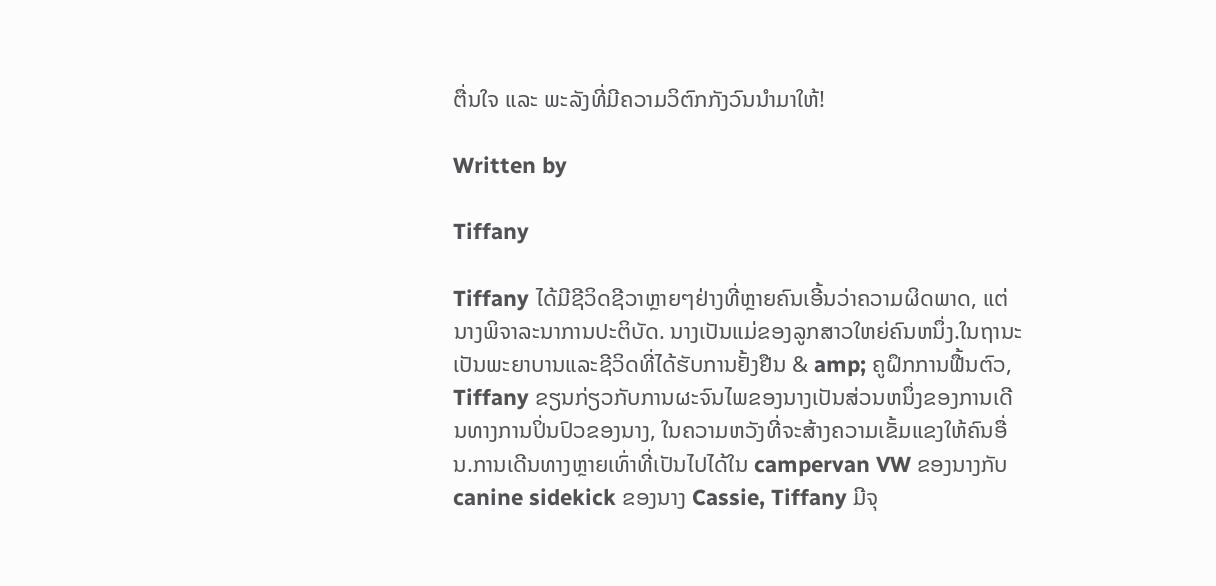ຕື່ນໃຈ ແລະ ພະລັງທີ່ມີຄວາມວິຕົກກັງວົນນໍາມາໃຫ້!

Written by

Tiffany

Tiffany ໄດ້ມີຊີວິດຊີວາຫຼາຍໆຢ່າງທີ່ຫຼາຍຄົນເອີ້ນວ່າຄວາມຜິດພາດ, ແຕ່ນາງພິຈາລະນາການປະຕິບັດ. ນາງເປັນແມ່ຂອງລູກສາວໃຫຍ່ຄົນຫນຶ່ງ.ໃນຖານະເປັນພະຍາບານແລະຊີວິດທີ່ໄດ້ຮັບການຢັ້ງຢືນ & amp; ຄູຝຶກການຟື້ນຕົວ, Tiffany ຂຽນກ່ຽວກັບການຜະຈົນໄພຂອງນາງເປັນສ່ວນຫນຶ່ງຂອງການເດີນທາງການປິ່ນປົວຂອງນາງ, ໃນຄວາມຫວັງທີ່ຈະສ້າງຄວາມເຂັ້ມແຂງໃຫ້ຄົນອື່ນ.ການເດີນທາງຫຼາຍເທົ່າທີ່ເປັນໄປໄດ້ໃນ campervan VW ຂອງນາງກັບ canine sidekick ຂອງນາງ Cassie, Tiffany ມີຈຸ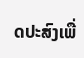ດປະສົງເພື່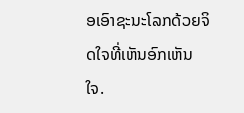ອເອົາຊະນະໂລກດ້ວຍຈິດໃຈທີ່ເຫັນອົກເຫັນໃຈ.